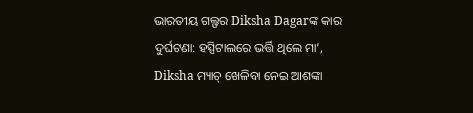ଭାରତୀୟ ଗଲ୍ଫର Diksha Dagarଙ୍କ କାର ଦୁର୍ଘଟଣା: ହସ୍ପିଟାଲରେ ଭର୍ତ୍ତି ଥିଲେ ମା’, Diksha ମ୍ୟାଚ୍ ଖେଳିବା ନେଇ ଆଶଙ୍କା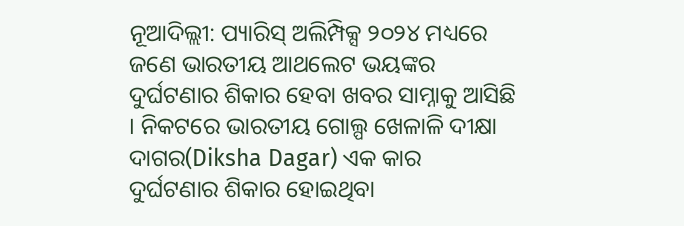ନୂଆଦିଲ୍ଲୀ: ପ୍ୟାରିସ୍ ଅଲିମ୍ପିକ୍ସ ୨୦୨୪ ମଧ୍ୟରେ ଜଣେ ଭାରତୀୟ ଆଥଲେଟ ଭୟଙ୍କର ଦୁର୍ଘଟଣାର ଶିକାର ହେବା ଖବର ସାମ୍ନାକୁ ଆସିଛି । ନିକଟରେ ଭାରତୀୟ ଗୋଲ୍ପ ଖେଳାଳି ଦୀକ୍ଷା ଦାଗର(Diksha Dagar) ଏକ କାର ଦୁର୍ଘଟଣାର ଶିକାର ହୋଇଥିବା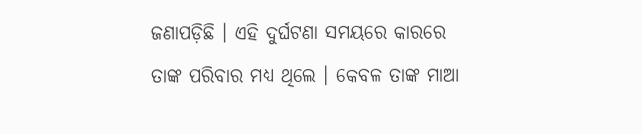ଜଣାପଡ଼ିଛି । ଏହି ଦୁର୍ଘଟଣା ସମୟରେ କାରରେ ତାଙ୍କ ପରିବାର ମଧ୍ୟ ଥିଲେ । କେବଳ ତାଙ୍କ ମାଆ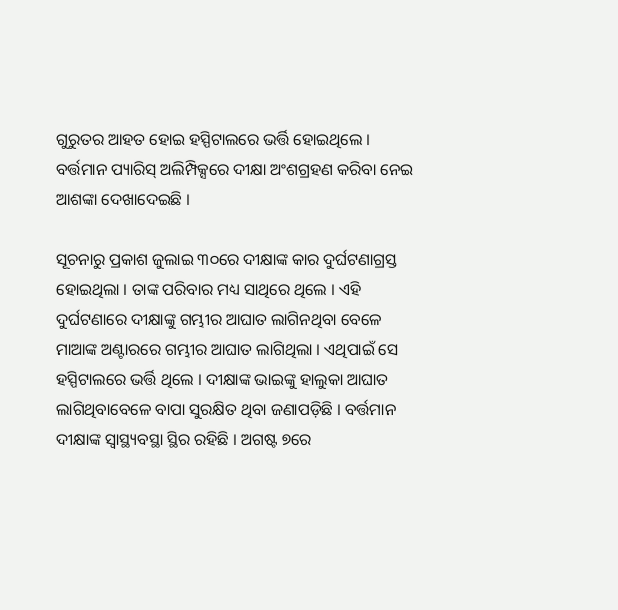ଗୁରୁତର ଆହତ ହୋଇ ହସ୍ପିଟାଲରେ ଭର୍ତ୍ତି ହୋଇଥିଲେ । ବର୍ତ୍ତମାନ ପ୍ୟାରିସ୍ ଅଲିମ୍ପିକ୍ସରେ ଦୀକ୍ଷା ଅଂଶଗ୍ରହଣ କରିବା ନେଇ ଆଶଙ୍କା ଦେଖାଦେଇଛି ।

ସୂଚନାରୁ ପ୍ରକାଶ ଜୁଲାଇ ୩୦ରେ ଦୀକ୍ଷାଙ୍କ କାର ଦୁର୍ଘଟଣାଗ୍ରସ୍ତ ହୋଇଥିଲା । ତାଙ୍କ ପରିବାର ମଧ୍ୟ ସାଥିରେ ଥିଲେ । ଏହି ଦୁର୍ଘଟଣାରେ ଦୀକ୍ଷାଙ୍କୁ ଗମ୍ଭୀର ଆଘାତ ଲାଗିନଥିବା ବେଳେ ମାଆଙ୍କ ଅଣ୍ଟାରରେ ଗମ୍ଭୀର ଆଘାତ ଲାଗିଥିଲା । ଏଥିପାଇଁ ସେ ହସ୍ପିଟାଲରେ ଭର୍ତ୍ତି ଥିଲେ । ଦୀକ୍ଷାଙ୍କ ଭାଇଙ୍କୁ ହାଲୁକା ଆଘାତ ଲାଗିଥିବାବେଳେ ବାପା ସୁରକ୍ଷିତ ଥିବା ଜଣାପଡ଼ିଛି । ବର୍ତ୍ତମାନ ଦୀକ୍ଷାଙ୍କ ସ୍ୱାସ୍ଥ୍ୟବସ୍ଥା ସ୍ଥିର ରହିଛି । ଅଗଷ୍ଟ ୭ରେ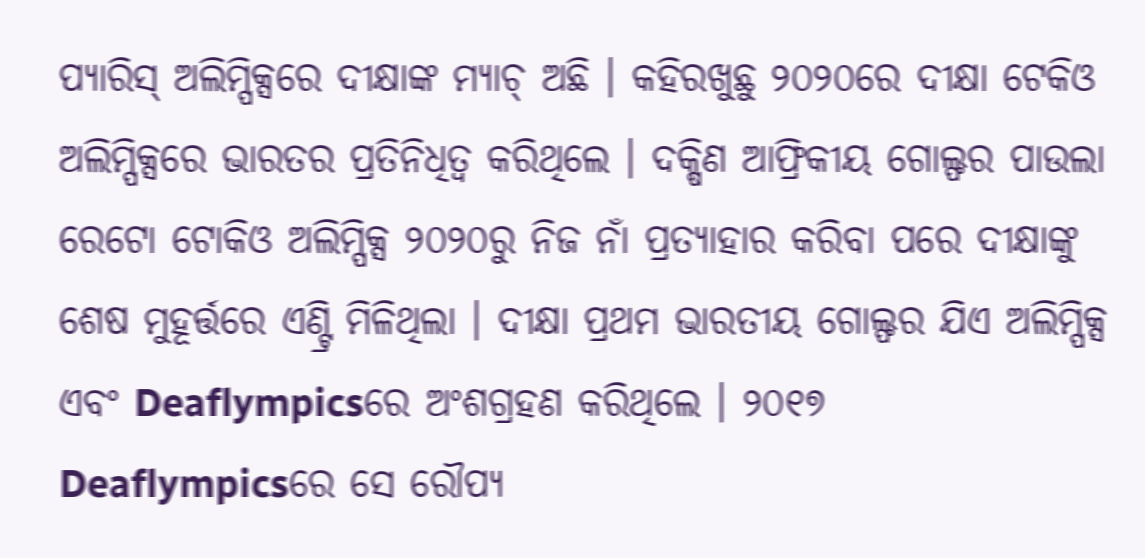ପ୍ୟାରିସ୍ ଅଲିମ୍ପିକ୍ସରେ ଦୀକ୍ଷାଙ୍କ ମ୍ୟାଚ୍ ଅଛି । କହିରଖୁଛୁ ୨୦୨୦ରେ ଦୀକ୍ଷା ଟେକିଓ ଅଲିମ୍ପିକ୍ସରେ ଭାରତର ପ୍ରତିନିଧିତ୍ୱ କରିଥିଲେ । ଦକ୍ଷିଣ ଆଫ୍ରିକୀୟ ଗୋଲ୍ଫର ପାଉଲା ରେଟୋ ଟୋକିଓ ଅଲିମ୍ପିକ୍ସ ୨୦୨୦ରୁ ନିଜ ନାଁ ପ୍ରତ୍ୟାହାର କରିବା ପରେ ଦୀକ୍ଷାଙ୍କୁ ଶେଷ ମୁହୂର୍ତ୍ତରେ ଏଣ୍ଟ୍ରି ମିଳିଥିଲା । ଦୀକ୍ଷା ପ୍ରଥମ ଭାରତୀୟ ଗୋଲ୍ଫର ଯିଏ ଅଲିମ୍ପିକ୍ସ ଏବଂ Deaflympicsରେ ଅଂଶଗ୍ରହଣ କରିଥିଲେ । ୨୦୧୭ Deaflympicsରେ ସେ ରୌପ୍ୟ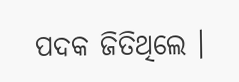ପଦକ ଜିତିଥିଲେ ।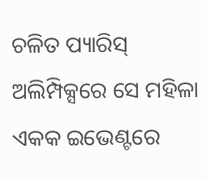ଚଳିତ ପ୍ୟାରିସ୍ ଅଲିମ୍ପିକ୍ସରେ ସେ ମହିଳା ଏକକ ଇଭେଣ୍ଟରେ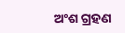ଅଂଶ ଗ୍ରହଣ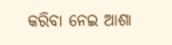କରିବା ନେଇ ଆଶା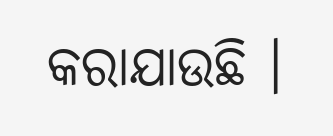କରାଯାଉଛି ।